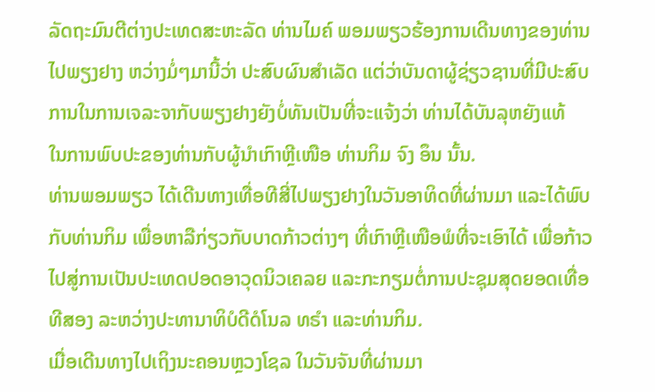ລັດຖະມົນຕີຕ່າງປະເທດສະຫະລັດ ທ່ານໄມຄ໌ ພອມພຽວຮ້ອງການເດີນທາງຂອງທ່ານ
ໄປພຽງຢາງ ຫວ່າງມໍ່ໆມານີ້ວ່າ ປະສົບຜົນສຳເລັດ ແຕ່ວ່າບັນດາຜູ້ຊ່ຽວຊານທີ່ມີປະສົບ
ການໃນການເຈລະຈາກັບພຽງຢາງຍັງບໍ່ທັນເປັນທີ່ຈະແຈ້ງວ່າ ທ່ານໄດ້ບັນລຸຫຍັງແທ້
ໃນການພົບປະຂອງທ່ານກັບຜູ້ນຳເກົາຫຼີເໜືອ ທ່ານກິມ ຈົງ ອຶນ ນັ້ນ.
ທ່ານພອມພຽວ ໄດ້ເດີນທາງເທື່ອທີສີ່ໄປພຽງຢາງໃນວັນອາທິດທີ່ຜ່ານມາ ແລະໄດ້ພົບ
ກັບທ່ານກິມ ເພື່ອຫາລືກ່ຽວກັບບາດກ້າວຕ່າງໆ ທີ່ເກົາຫຼີເໜືອພໍທີ່ຈະເອົາໄດ້ ເພື່ອກ້າວ
ໄປສູ່ການເປັນປະເທດປອດອາວຸດນິວເຄລຍ ແລະກະກຽມຕໍ່ການປະຊຸມສຸດຍອດເທື່ອ
ທີສອງ ລະຫວ່າງປະທານາທິບໍດີດໍໂນລ ທຣຳ ແລະທ່ານກິມ.
ເມື່ອເດີນທາງໄປເຖິງນະຄອນຫຼວງໂຊລ ໃນວັນຈັນທີ່ຜ່ານມາ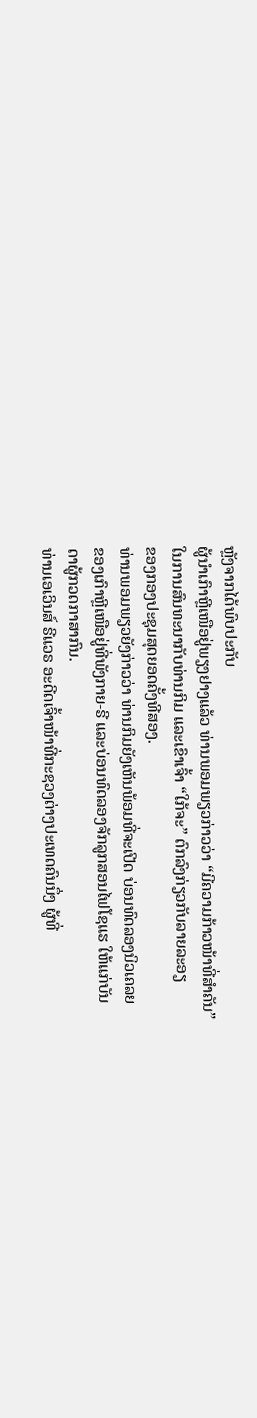ຫຼັງຈາກໄດ້ພົບປະກັບ
ຜູ້ນຳເກົາຫຼີເໜືອຢູ່ພຽງຢາງແລ້ວ ທ່ານພອມພຽວກ່າວວ່າ “ມີຄວາມກ້າວໜ້າທີ່ສຳຄັນ”
ໃນການສົນທະນາກັບທ່ານກິມ ແລະເຂົາເຈົ້າ “ໃກ້ຈະ” ຕົກລົງກ່ຽວກັບລາຍລະອຽ
ຂອງກອງປະຊຸມສຸດຍອດຄັ້ງທີສອງ.
ທ່ານພອມພຽວຍັງກ່າວວ່າ ທ່ານກິມຍັງເຫັນພ້ອມທີ່ຈະເປີດ ບ່ອນທົດລອງນິວເຄລຍ
ຂອງເກົາຫຼີເໜືອຢູ່ທີ່ພັງກາຍ-ຣີ ແລະບ່ອນທົດລອງຈັກລູກສອນໄຟໂຊແຮ ໃຫ້ແກ່ບັນ
ດາຜູ້ກວດກາສາກົນ.
ທ່ານເອເວິນສ໌ ຣີແວຣ ອະດີດເຈົ້າໜ້າທີ່ກະຊວງຕ່າງປະເທດຄົນນຶ່ງ ຜູ້ທີ່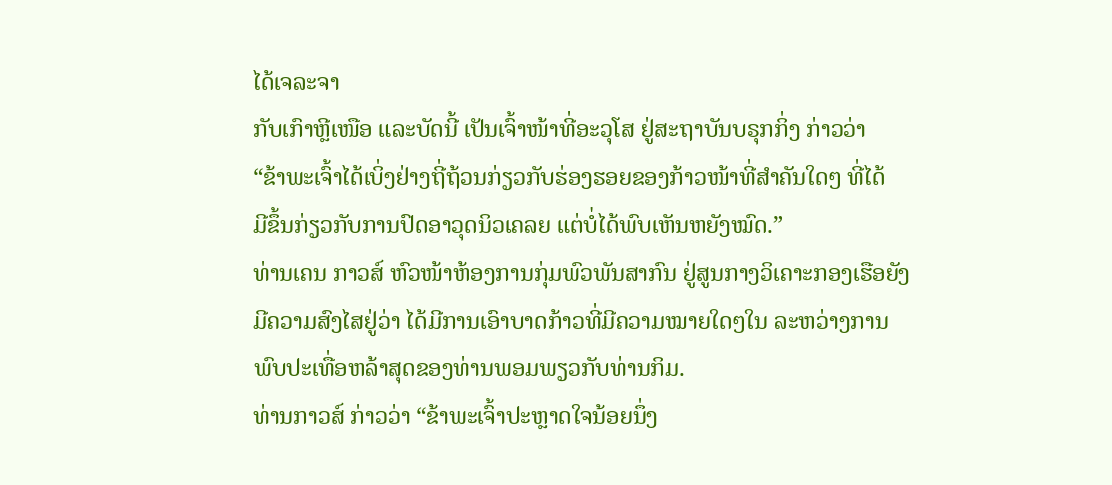ໄດ້ເຈລະຈາ
ກັບເກົາຫຼີເໜືອ ແລະບັດນີ້ ເປັນເຈົ້າໜ້າທີ່ອະວຸໂສ ຢູ່ສະຖາບັນບຣຸກກິ່ງ ກ່າວວ່າ
“ຂ້າພະເຈົ້າໄດ້ເບິ່ງຢ່າງຖີ່ຖ້ວນກ່ຽວກັບຮ່ອງຮອຍຂອງກ້າວໜ້າທີ່ສຳຄັນໃດໆ ທີ່ໄດ້
ມີຂຶ້ນກ່ຽວກັບການປົດອາວຸດນິວເຄລຍ ແຕ່ບໍ່ໄດ້ພົບເຫັນຫຍັງໝົດ.”
ທ່ານເຄນ ກາວສ໌ ຫົວໜ້າຫ້ອງການກຸ່ມພົວພັນສາກົນ ຢູ່ສູນກາງວິເຄາະກອງເຮືອຍັງ
ມີຄວາມສົງໄສຢູ່ວ່າ ໄດ້ມີການເອົາບາດກ້າວທີ່ມີຄວາມໝາຍໃດໆໃນ ລະຫວ່າງການ
ພົບປະເທື່ອຫລ້າສຸດຂອງທ່ານພອມພຽວກັບທ່ານກິມ.
ທ່ານກາວສ໌ ກ່າວວ່າ “ຂ້າພະເຈົ້າປະຫຼາດໃຈນ້ອຍນຶ່ງ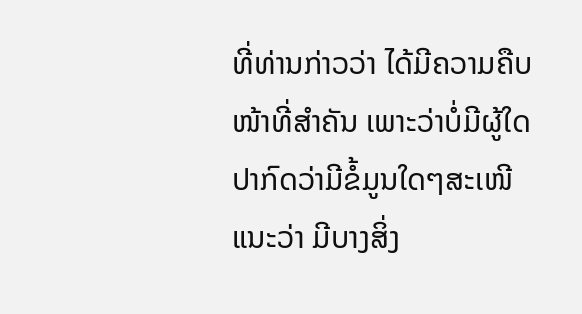ທີ່ທ່ານກ່າວວ່າ ໄດ້ມີຄວາມຄືບ
ໜ້າທີ່ສຳຄັນ ເພາະວ່າບໍ່ມີຜູ້ໃດປາກົດວ່າມີຂໍ້ມູນໃດໆສະເໜີແນະວ່າ ມີບາງສິ່ງ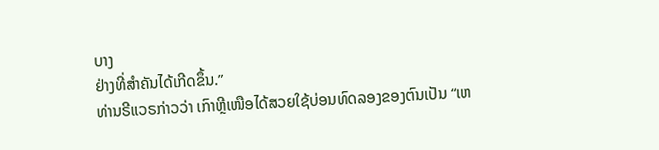ບາງ
ຢ່າງທີ່ສຳຄັນໄດ້ເກີດຂຶ້ນ.”
ທ່ານຣີແວຣກ່າວວ່າ ເກົາຫຼີເໜືອໄດ້ສວຍໃຊ້ບ່ອນທົດລອງຂອງຕົນເປັນ “ເຫ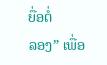ຍື່ອຕໍ່
ລອງ” ເພື່ອ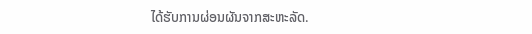ໄດ້ຮັບການຜ່ອນຜັນຈາກສະຫະລັດ.